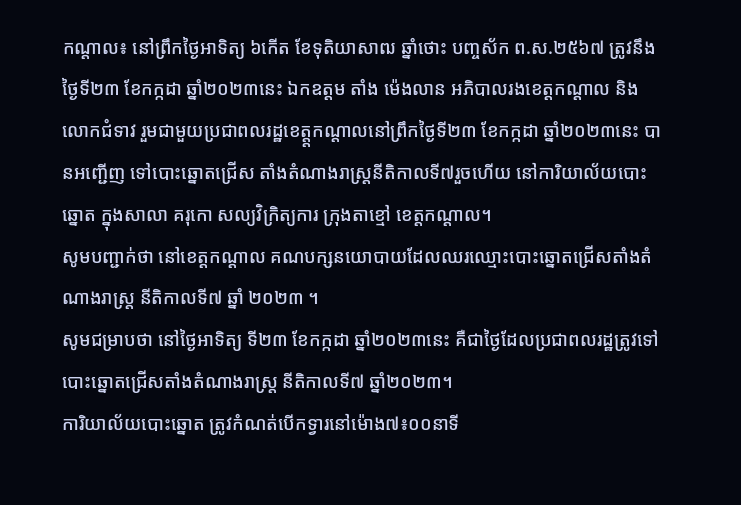កណ្តាល៖ នៅព្រឹកថ្ងៃអាទិត្យ ៦កើត ខែទុតិយាសាឍ ឆ្នាំថោះ បញ្ចស័ក ព.ស.២៥៦៧ ត្រូវនឹងថ្ងៃទី២៣ ខែកក្កដា ឆ្នាំ២០២៣នេះ ឯកឧត្តម តាំង ម៉េងលាន អភិបាលរងខេត្តកណ្តាល និងលោកជំទាវ រួមជាមួយប្រជាពលរដ្ឋខេត្ត្តកណ្តាលនៅព្រឹកថ្ងៃទី២៣ ខែកក្កដា ឆ្នាំ២០២៣នេះ បានអញ្ជើញ ទៅបោះឆ្នោតជ្រើស តាំងតំណាងរាស្ត្រនីតិកាលទី៧រួចហើយ នៅការិយាល័យបោះឆ្នោត ក្នុងសាលា គរុកោ សល្យវិក្រិត្យការ ក្រុងតាខ្មៅ ខេត្តកណ្តាល។
សូមបញ្ជាក់ថា នៅខេត្តកណ្តាល គណបក្សនយោបាយដែលឈរឈ្មោះបោះឆ្នោតជ្រើសតាំងតំណាងរាស្ត្រ នីតិកាលទី៧ ឆ្នាំ ២០២៣ ។
សូមជម្រាបថា នៅថ្ងៃអាទិត្យ ទី២៣ ខែកក្កដា ឆ្នាំ២០២៣នេះ គឺជាថ្ងៃដែលប្រជាពលរដ្ឋត្រូវទៅបោះឆ្នោតជ្រើសតាំងតំណាងរាស្ត្រ នីតិកាលទី៧ ឆ្នាំ២០២៣។
ការិយាល័យបោះឆ្នោត ត្រូវកំណត់បើកទ្វារនៅម៉ោង៧៖០០នាទី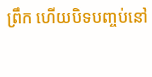ព្រឹក ហើយបិទបញ្ចប់នៅ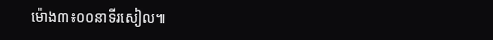ម៉ោង៣៖០០នាទីរសៀល៕